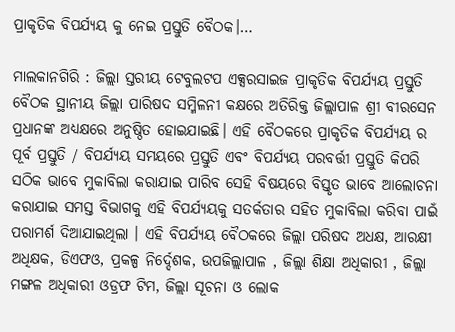ପ୍ରାକୃତିକ ବିପର୍ଯ୍ୟୟ କୁ ନେଇ ପ୍ରସ୍ତୁତି ବୈଠକ।…

ମାଲକାନଗିରି : ଜିଲ୍ଲା ସ୍ତରୀୟ ଟେବୁଲଟପ ଏକ୍ସରସାଇଜ ପ୍ରାକୃତିକ ବିପର୍ଯ୍ୟୟ ପ୍ରସ୍ତୁତି ବୈଠକ ସ୍ଥାନୀୟ ଜିଲ୍ଲା ପାରିଷଦ ସମ୍ମିଳନୀ କକ୍ଷରେ ଅତିରିକ୍ତ ଜିଲ୍ଲାପାଳ ଶ୍ରୀ ବୀରସେନ ପ୍ରଧାନଙ୍କ ଅଧ୍ୟକ୍ଷରେ ଅନୁଷ୍ଠିତ ହୋଇଯାଇଛି। ଏହି ବୈଠକରେ ପ୍ରାକୃତିକ ବିପର୍ଯ୍ୟୟ ର ପୂର୍ବ ପ୍ରସ୍ତୁତି / ବିପର୍ଯ୍ୟୟ ସମୟରେ ପ୍ରସ୍ତୁତି ଏବଂ ବିପର୍ଯ୍ୟୟ ପରବର୍ତ୍ତୀ ପ୍ରସ୍ତୁତି କିପରି ସଠିକ ଭାବେ ମୁକାବିଲା କରାଯାଇ ପାରିବ ସେହି ବିଷୟରେ ବିସ୍ତୃତ ଭାବେ ଆଲୋଚନା କରାଯାଇ ସମସ୍ତ ବିଭାଗକୁ ଏହି ବିପର୍ଯ୍ୟୟକୁ ସତର୍କତାର ସହିତ ମୁକାବିଲା କରିବା ପାଇଁ ପରାମର୍ଶ ଦିଆଯାଇଥିଲା । ଏହି ବିପର୍ଯ୍ୟୟ ବୈଠକରେ ଜିଲ୍ଲା ପରିଷଦ ଅଧକ୍ଷ, ଆରକ୍ଷୀ ଅଧିକ୍ଷକ, ଡିଏଫଓ, ପ୍ରକଳ୍ପ ନିର୍ଦ୍ଦେଶକ, ଉପଜିଲ୍ଲାପାଳ , ଜିଲ୍ଲା ଶିକ୍ଷା ଅଧିକାରୀ , ଜିଲ୍ଲା ମଙ୍ଗଳ ଅଧିକାରୀ ଓଡ୍ରଫ ଟିମ, ଜିଲ୍ଲା ସୂଚନା ଓ ଲୋକ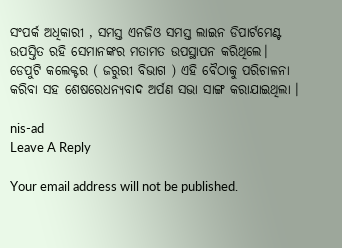ସଂପର୍କ ଅଧିକାରୀ , ସମସ୍ତ ଏନଜିଓ ସମସ୍ତ ଲାଇନ ଡିପାର୍ଟମେଣ୍ଟ ଉପସ୍ତିତ ରହି ସେମାନଙ୍କର ମତାମତ ଉପସ୍ଥାପନ କରିଥିଲେ। ଡେପୁଟି କଲେକ୍ଟର ( ଜରୁରୀ ବିଭାଗ ) ଏହି ବୈଠାକୁ ପରିଚାଳନା କରିବା ସହ ଶେଷରେଧନ୍ୟବାଦ ଅର୍ପଣ ସଭା ସାଙ୍ଗ କରାଯାଇଥିଲା ।

nis-ad
Leave A Reply

Your email address will not be published.